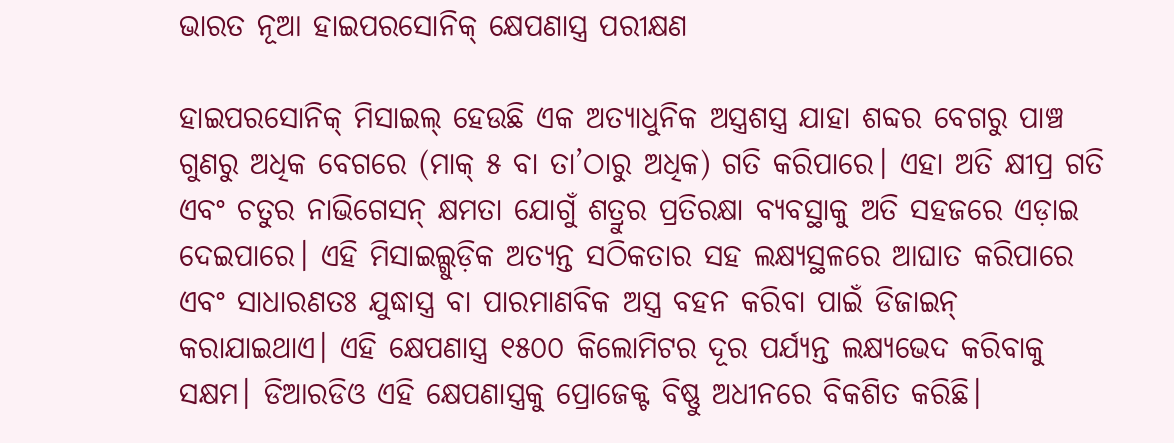ଭାରତ ନୂଆ ହାଇପରସୋନିକ୍ କ୍ଷେପଣାସ୍ତ୍ର ପରୀକ୍ଷଣ

ହାଇପରସୋନିକ୍ ମିସାଇଲ୍ ହେଉଛି ଏକ ଅତ୍ୟାଧୁନିକ ଅସ୍ତ୍ରଶସ୍ତ୍ର ଯାହା ଶବ୍ଦର ବେଗରୁ ପାଞ୍ଚ ଗୁଣରୁ ଅଧିକ ବେଗରେ (ମାକ୍ ୫ ବା ତା’ଠାରୁ ଅଧିକ) ଗତି କରିପାରେ। ଏହା ଅତି କ୍ଷୀପ୍ର ଗତି ଏବଂ ଚତୁର ନାଭିଗେସନ୍ କ୍ଷମତା ଯୋଗୁଁ ଶତ୍ରୁର ପ୍ରତିରକ୍ଷା ବ୍ୟବସ୍ଥାକୁ ଅତି ସହଜରେ ଏଡ଼ାଇ ଦେଇପାରେ। ଏହି ମିସାଇଲ୍ଗୁଡ଼ିକ ଅତ୍ୟନ୍ତ ସଠିକତାର ସହ ଲକ୍ଷ୍ୟସ୍ଥଳରେ ଆଘାତ କରିପାରେ ଏବଂ ସାଧାରଣତଃ ଯୁଦ୍ଧାସ୍ତ୍ର ବା ପାରମାଣବିକ ଅସ୍ତ୍ର ବହନ କରିବା ପାଇଁ ଡିଜାଇନ୍ କରାଯାଇଥାଏ। ଏହି କ୍ଷେପଣାସ୍ତ୍ର ୧୫୦୦ କିଲୋମିଟର ଦୂର ପର୍ଯ୍ୟନ୍ତ ଲକ୍ଷ୍ୟଭେଦ କରିବାକୁ ସକ୍ଷମ। ଡିଆରଡିଓ ଏହି କ୍ଷେପଣାସ୍ତ୍ରକୁ ପ୍ରୋଜେକ୍ଟ ବିଷ୍ଣୁ ଅଧୀନରେ ବିକଶିତ କରିଛି।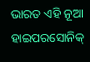ଭାରତ ଏହି ନୂଆ ହାଇପରସୋନିକ୍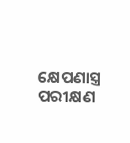କ୍ଷେପଣାସ୍ତ୍ର ପରୀକ୍ଷଣ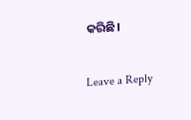କରିଛି।

Leave a Reply